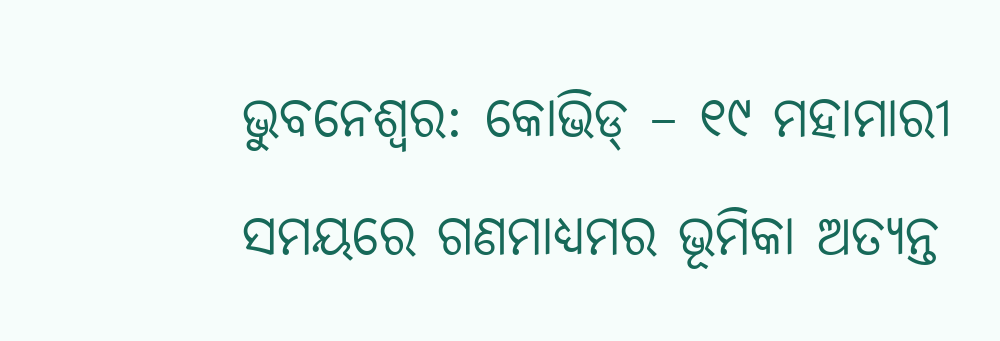ଭୁବନେଶ୍ୱର: କୋଭିଡ୍ – ୧୯ ମହାମାରୀ ସମୟରେ ଗଣମାଧ୍ୟମର ଭୂମିକା ଅତ୍ୟନ୍ତ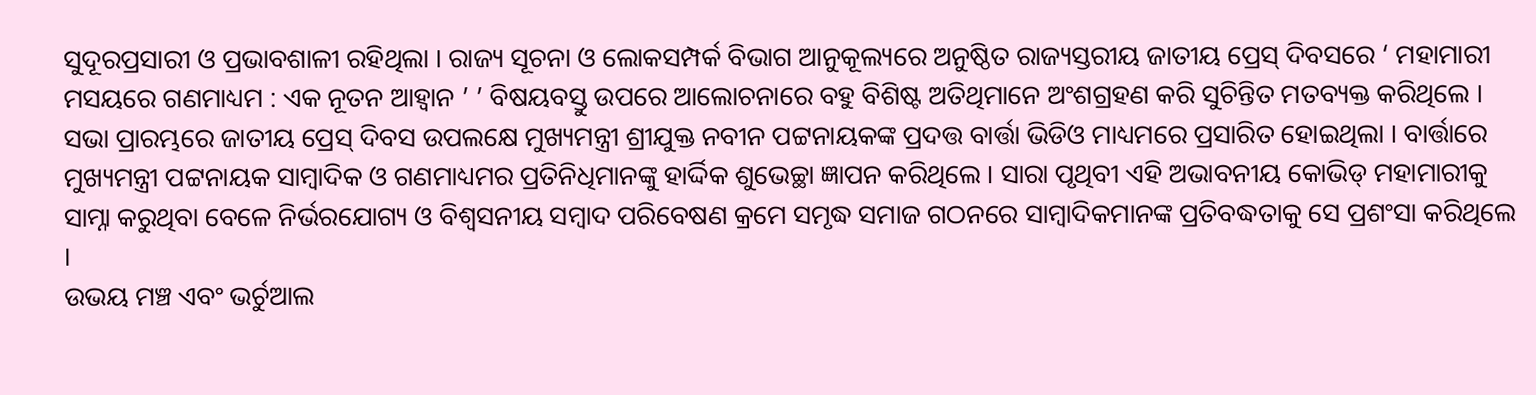ସୁଦୂରପ୍ରସାରୀ ଓ ପ୍ରଭାବଶାଳୀ ରହିଥିଲା । ରାଜ୍ୟ ସୂଚନା ଓ ଲୋକସମ୍ପର୍କ ବିଭାଗ ଆନୁକୂଲ୍ୟରେ ଅନୁଷ୍ଠିତ ରାଜ୍ୟସ୍ତରୀୟ ଜାତୀୟ ପ୍ରେସ୍ ଦିବସରେ ‘ ମହାମାରୀ ମସୟରେ ଗଣମାଧ୍ୟମ : ଏକ ନୂତନ ଆହ୍ଵାନ ’ ’ ବିଷୟବସ୍ତୁ ଉପରେ ଆଲୋଚନାରେ ବହୁ ବିଶିଷ୍ଟ ଅତିଥିମାନେ ଅଂଶଗ୍ରହଣ କରି ସୁଚିନ୍ତିତ ମତବ୍ୟକ୍ତ କରିଥିଲେ ।
ସଭା ପ୍ରାରମ୍ଭରେ ଜାତୀୟ ପ୍ରେସ୍ ଦିବସ ଉପଲକ୍ଷେ ମୁଖ୍ୟମନ୍ତ୍ରୀ ଶ୍ରୀଯୁକ୍ତ ନବୀନ ପଟ୍ଟନାୟକଙ୍କ ପ୍ରଦତ୍ତ ବାର୍ତ୍ତା ଭିଡିଓ ମାଧ୍ୟମରେ ପ୍ରସାରିତ ହୋଇଥିଲା । ବାର୍ତ୍ତାରେ ମୁଖ୍ୟମନ୍ତ୍ରୀ ପଟ୍ଟନାୟକ ସାମ୍ବାଦିକ ଓ ଗଣମାଧ୍ୟମର ପ୍ରତିନିଧିମାନଙ୍କୁ ହାର୍ଦ୍ଦିକ ଶୁଭେଚ୍ଛା ଜ୍ଞାପନ କରିଥିଲେ । ସାରା ପୃଥିବୀ ଏହି ଅଭାବନୀୟ କୋଭିଡ୍ ମହାମାରୀକୁ ସାମ୍ନା କରୁଥିବା ବେଳେ ନିର୍ଭରଯୋଗ୍ୟ ଓ ବିଶ୍ଵସନୀୟ ସମ୍ବାଦ ପରିବେଷଣ କ୍ରମେ ସମୃଦ୍ଧ ସମାଜ ଗଠନରେ ସାମ୍ବାଦିକମାନଙ୍କ ପ୍ରତିବଦ୍ଧତାକୁ ସେ ପ୍ରଶଂସା କରିଥିଲେ ।
ଉଭୟ ମଞ୍ଚ ଏବଂ ଭର୍ଚୁଆଲ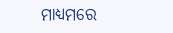ମାଧ୍ୟମରେ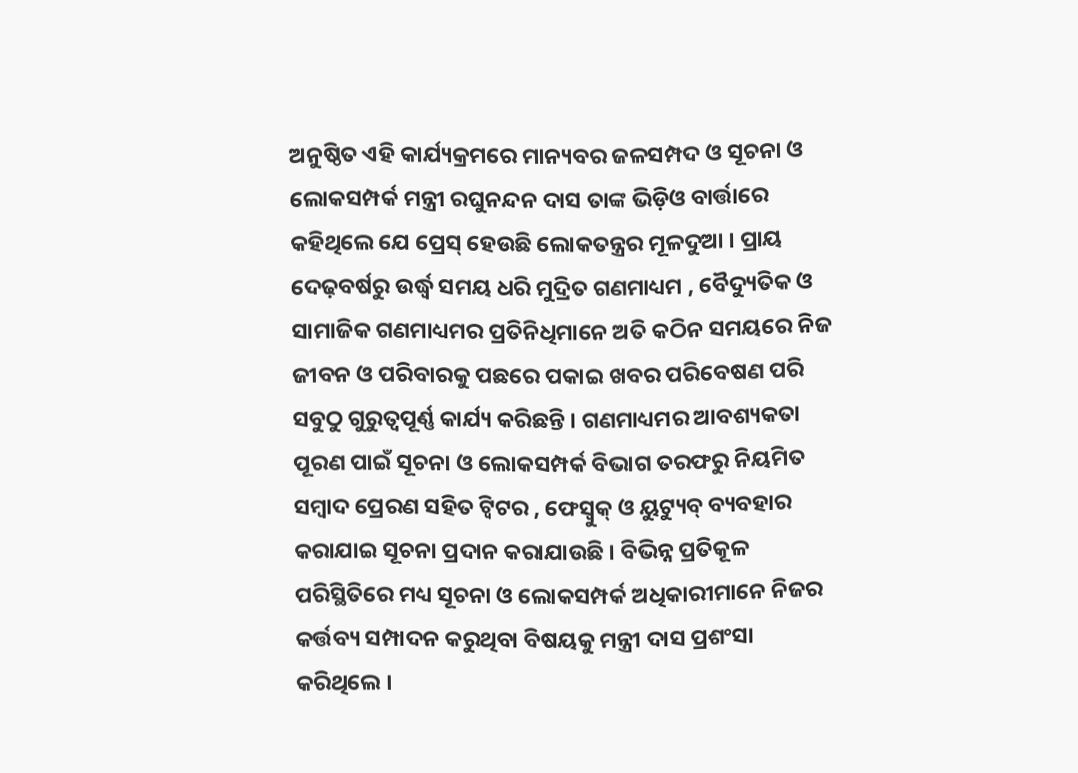ଅନୁଷ୍ଠିତ ଏହି କାର୍ଯ୍ୟକ୍ରମରେ ମାନ୍ୟବର ଜଳସମ୍ପଦ ଓ ସୂଚନା ଓ ଲୋକସମ୍ପର୍କ ମନ୍ତ୍ରୀ ରଘୁନନ୍ଦନ ଦାସ ତାଙ୍କ ଭିଡ଼ିଓ ବାର୍ତ୍ତାରେ କହିଥିଲେ ଯେ ପ୍ରେସ୍ ହେଉଛି ଲୋକତନ୍ତ୍ରର ମୂଳଦୁଆ । ପ୍ରାୟ ଦେଢ଼ବର୍ଷରୁ ଉର୍ଦ୍ଧ୍ବ ସମୟ ଧରି ମୁଦ୍ରିତ ଗଣମାଧ୍ୟମ , ବୈଦ୍ୟୁତିକ ଓ ସାମାଜିକ ଗଣମାଧ୍ୟମର ପ୍ରତିନିଧିମାନେ ଅତି କଠିନ ସମୟରେ ନିଜ ଜୀବନ ଓ ପରିବାରକୁ ପଛରେ ପକାଇ ଖବର ପରିବେଷଣ ପରି ସବୁଠୁ ଗୁରୁତ୍ଵପୂର୍ଣ୍ଣ କାର୍ଯ୍ୟ କରିଛନ୍ତି । ଗଣମାଧ୍ୟମର ଆବଶ୍ୟକତା ପୂରଣ ପାଇଁ ସୂଚନା ଓ ଲୋକସମ୍ପର୍କ ବିଭାଗ ତରଫରୁ ନିୟମିତ ସମ୍ବାଦ ପ୍ରେରଣ ସହିତ ଟ୍ଵିଟର , ଫେସ୍ବୁକ୍ ଓ ୟୁଟ୍ୟୁବ୍ ବ୍ୟବହାର କରାଯାଇ ସୂଚନା ପ୍ରଦାନ କରାଯାଉଛି । ବିଭିନ୍ନ ପ୍ରତିକୂଳ ପରିସ୍ଥିତିରେ ମଧ୍ୟ ସୂଚନା ଓ ଲୋକସମ୍ପର୍କ ଅଧିକାରୀମାନେ ନିଜର କର୍ତ୍ତବ୍ୟ ସମ୍ପାଦନ କରୁଥିବା ବିଷୟକୁ ମନ୍ତ୍ରୀ ଦାସ ପ୍ରଶଂସା କରିଥିଲେ ।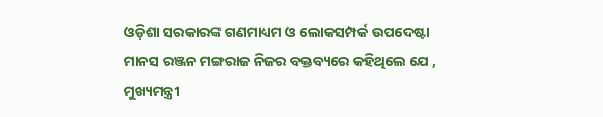ଓଡ଼ିଶା ସରକାରଙ୍କ ଗଣମାଧ୍ୟମ ଓ ଲୋକସମ୍ପର୍କ ଉପଦେଷ୍ଟା ମାନସ ରଞ୍ଜନ ମଙ୍ଗରାଜ ନିଜର ବକ୍ତବ୍ୟରେ କହିଥିଲେ ଯେ , ମୁଖ୍ୟମନ୍ତ୍ରୀ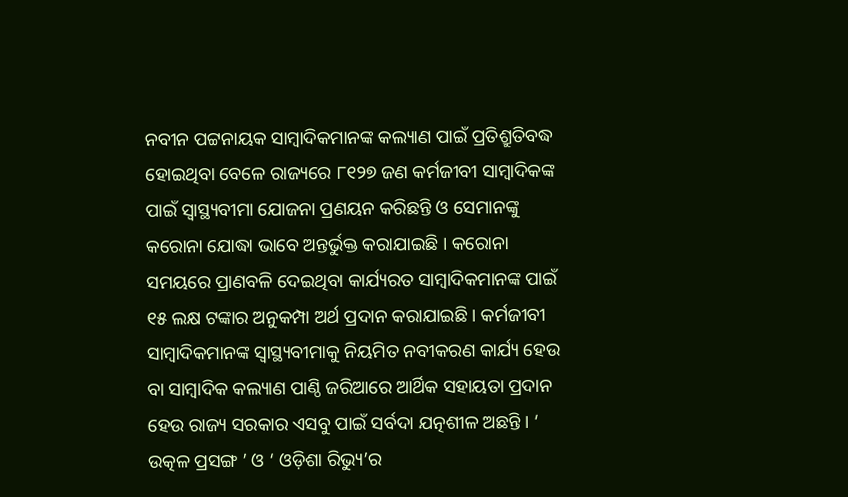ନବୀନ ପଟ୍ଟନାୟକ ସାମ୍ବାଦିକମାନଙ୍କ କଲ୍ୟାଣ ପାଇଁ ପ୍ରତିଶ୍ରୁତିବଦ୍ଧ ହୋଇଥିବା ବେଳେ ରାଜ୍ୟରେ ୮୧୨୭ ଜଣ କର୍ମଜୀବୀ ସାମ୍ବାଦିକଙ୍କ ପାଇଁ ସ୍ଵାସ୍ଥ୍ୟବୀମା ଯୋଜନା ପ୍ରଣୟନ କରିଛନ୍ତି ଓ ସେମାନଙ୍କୁ କରୋନା ଯୋଦ୍ଧା ଭାବେ ଅନ୍ତର୍ଭୁକ୍ତ କରାଯାଇଛି । କରୋନା ସମୟରେ ପ୍ରାଣବଳି ଦେଇଥିବା କାର୍ଯ୍ୟରତ ସାମ୍ବାଦିକମାନଙ୍କ ପାଇଁ ୧୫ ଲକ୍ଷ ଟଙ୍କାର ଅନୁକମ୍ପା ଅର୍ଥ ପ୍ରଦାନ କରାଯାଇଛି । କର୍ମଜୀବୀ ସାମ୍ବାଦିକମାନଙ୍କ ସ୍ଵାସ୍ଥ୍ୟବୀମାକୁ ନିୟମିତ ନବୀକରଣ କାର୍ଯ୍ୟ ହେଉ ବା ସାମ୍ବାଦିକ କଲ୍ୟାଣ ପାଣ୍ଠି ଜରିଆରେ ଆର୍ଥିକ ସହାୟତା ପ୍ରଦାନ ହେଉ ରାଜ୍ୟ ସରକାର ଏସବୁ ପାଇଁ ସର୍ବଦା ଯତ୍ନଶୀଳ ଅଛନ୍ତି । ‘ ଉତ୍କଳ ପ୍ରସଙ୍ଗ ’ ଓ ‘ ଓଡ଼ିଶା ରିଭ୍ୟୁ’ର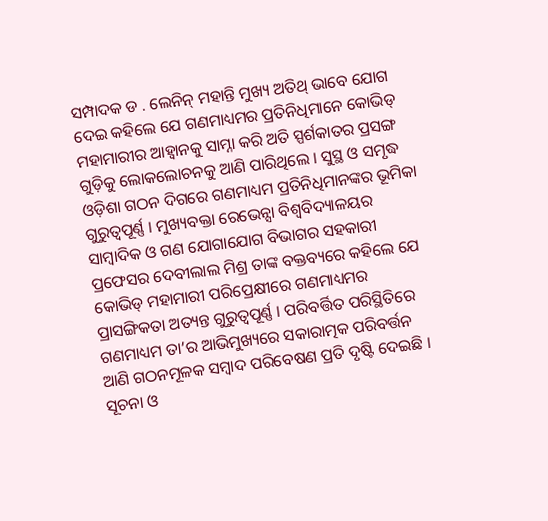ସମ୍ପାଦକ ଡ . ଲେନିନ୍ ମହାନ୍ତି ମୁଖ୍ୟ ଅତିଥ୍ ଭାବେ ଯୋଗ ଦେଇ କହିଲେ ଯେ ଗଣମାଧ୍ୟମର ପ୍ରତିନିଧିମାନେ କୋଭିଡ୍ ମହାମାରୀର ଆହ୍ୱାନକୁ ସାମ୍ନା କରି ଅତି ସ୍ପର୍ଶକାତର ପ୍ରସଙ୍ଗ ଗୁଡ଼ିକୁ ଲୋକଲୋଚନକୁ ଆଣି ପାରିଥିଲେ । ସୁସ୍ଥ ଓ ସମୃଦ୍ଧ ଓଡ଼ିଶା ଗଠନ ଦିଗରେ ଗଣମାଧ୍ୟମ ପ୍ରତିନିଧିମାନଙ୍କର ଭୂମିକା ଗୁରୁତ୍ଵପୂର୍ଣ୍ଣ । ମୁଖ୍ୟବକ୍ତା ରେଭେନ୍ସା ବିଶ୍ୱବିଦ୍ୟାଳୟର ସାମ୍ବାଦିକ ଓ ଗଣ ଯୋଗାଯୋଗ ବିଭାଗର ସହକାରୀ ପ୍ରଫେସର ଦେବୀଲାଲ ମିଶ୍ର ତାଙ୍କ ବକ୍ତବ୍ୟରେ କହିଲେ ଯେ କୋଭିଡ୍ ମହାମାରୀ ପରିପ୍ରେକ୍ଷୀରେ ଗଣମାଧ୍ୟମର ପ୍ରାସଙ୍ଗିକତା ଅତ୍ୟନ୍ତ ଗୁରୁତ୍ଵପୂର୍ଣ୍ଣ । ପରିବର୍ତ୍ତିତ ପରିସ୍ଥିତିରେ ଗଣମାଧ୍ୟମ ତା’ର ଆଭିମୁଖ୍ୟରେ ସକାରାତ୍ମକ ପରିବର୍ତ୍ତନ ଆଣି ଗଠନମୂଳକ ସମ୍ବାଦ ପରିବେଷଣ ପ୍ରତି ଦୃଷ୍ଟି ଦେଇଛି ।
ସୂଚନା ଓ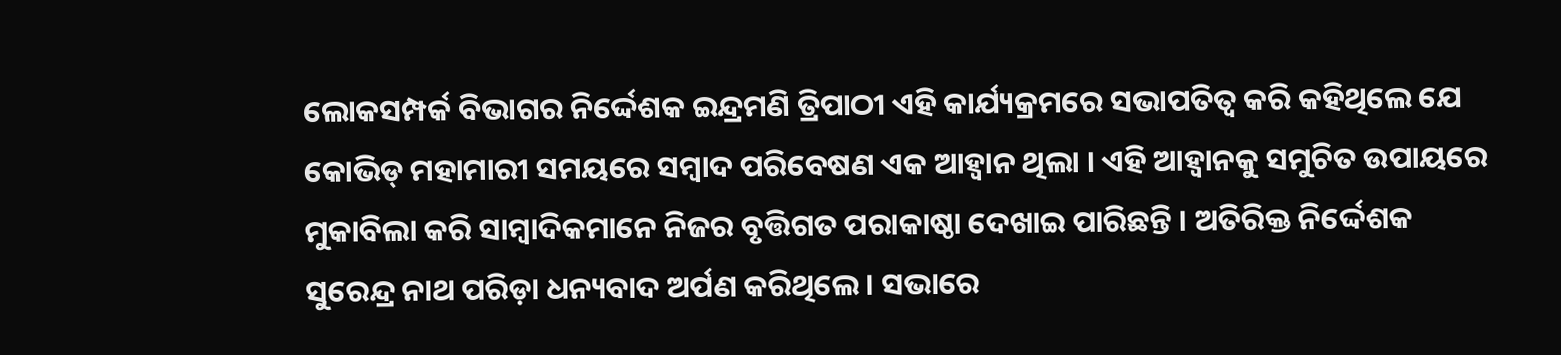ଲୋକସମ୍ପର୍କ ବିଭାଗର ନିର୍ଦ୍ଦେଶକ ଇନ୍ଦ୍ରମଣି ତ୍ରିପାଠୀ ଏହି କାର୍ଯ୍ୟକ୍ରମରେ ସଭାପତିତ୍ଵ କରି କହିଥିଲେ ଯେ କୋଭିଡ୍ ମହାମାରୀ ସମୟରେ ସମ୍ବାଦ ପରିବେଷଣ ଏକ ଆହ୍ଵାନ ଥିଲା । ଏହି ଆହ୍ଵାନକୁ ସମୁଚିତ ଉପାୟରେ ମୁକାବିଲା କରି ସାମ୍ବାଦିକମାନେ ନିଜର ବୃତ୍ତିଗତ ପରାକାଷ୍ଠା ଦେଖାଇ ପାରିଛନ୍ତି । ଅତିରିକ୍ତ ନିର୍ଦ୍ଦେଶକ ସୁରେନ୍ଦ୍ର ନାଥ ପରିଡ଼ା ଧନ୍ୟବାଦ ଅର୍ପଣ କରିଥିଲେ । ସଭାରେ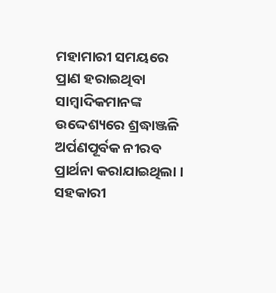ମହାମାରୀ ସମୟରେ ପ୍ରାଣ ହରାଇଥିବା ସାମ୍ବାଦିକମାନଙ୍କ ଉଦ୍ଦେଶ୍ୟରେ ଶ୍ରଦ୍ଧାଞ୍ଜଳି ଅର୍ପଣପୂର୍ବକ ନୀରବ ପ୍ରାର୍ଥନା କରାଯାଇଥିଲା । ସହକାରୀ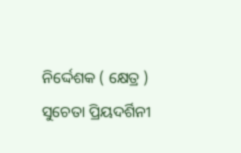ନିର୍ଦ୍ଦେଶକ ( କ୍ଷେତ୍ର ) ସୁଚେତା ପ୍ରିୟଦର୍ଶିନୀ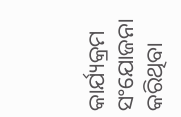କାର୍ଯ୍ୟକ୍ରମ ସଂଯୋଜନା କରିଥିବା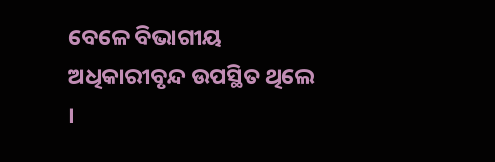ବେଳେ ବିଭାଗୀୟ ଅଧିକାରୀବୃନ୍ଦ ଉପସ୍ଥିତ ଥିଲେ ।